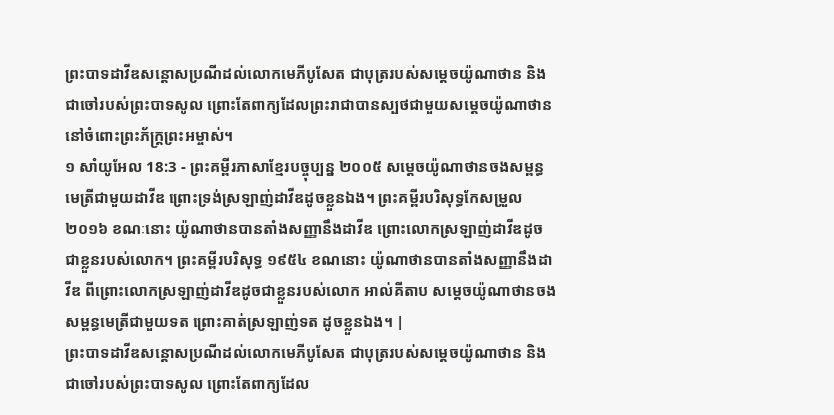ព្រះបាទដាវីឌសន្ដោសប្រណីដល់លោកមេភីបូសែត ជាបុត្ររបស់សម្ដេចយ៉ូណាថាន និងជាចៅរបស់ព្រះបាទសូល ព្រោះតែពាក្យដែលព្រះរាជាបានស្បថជាមួយសម្ដេចយ៉ូណាថាន នៅចំពោះព្រះភ័ក្ត្រព្រះអម្ចាស់។
១ សាំយូអែល 18:3 - ព្រះគម្ពីរភាសាខ្មែរបច្ចុប្បន្ន ២០០៥ សម្ដេចយ៉ូណាថានចងសម្ពន្ធមេត្រីជាមួយដាវីឌ ព្រោះទ្រង់ស្រឡាញ់ដាវីឌដូចខ្លួនឯង។ ព្រះគម្ពីរបរិសុទ្ធកែសម្រួល ២០១៦ ខណៈនោះ យ៉ូណាថានបានតាំងសញ្ញានឹងដាវីឌ ព្រោះលោកស្រឡាញ់ដាវីឌដូចជាខ្លួនរបស់លោក។ ព្រះគម្ពីរបរិសុទ្ធ ១៩៥៤ ខណនោះ យ៉ូណាថានបានតាំងសញ្ញានឹងដាវីឌ ពីព្រោះលោកស្រឡាញ់ដាវីឌដូចជាខ្លួនរបស់លោក អាល់គីតាប សម្តេចយ៉ូណាថានចងសម្ពន្ធមេត្រីជាមួយទត ព្រោះគាត់ស្រឡាញ់ទត ដូចខ្លួនឯង។ |
ព្រះបាទដាវីឌសន្ដោសប្រណីដល់លោកមេភីបូសែត ជាបុត្ររបស់សម្ដេចយ៉ូណាថាន និងជាចៅរបស់ព្រះបាទសូល ព្រោះតែពាក្យដែល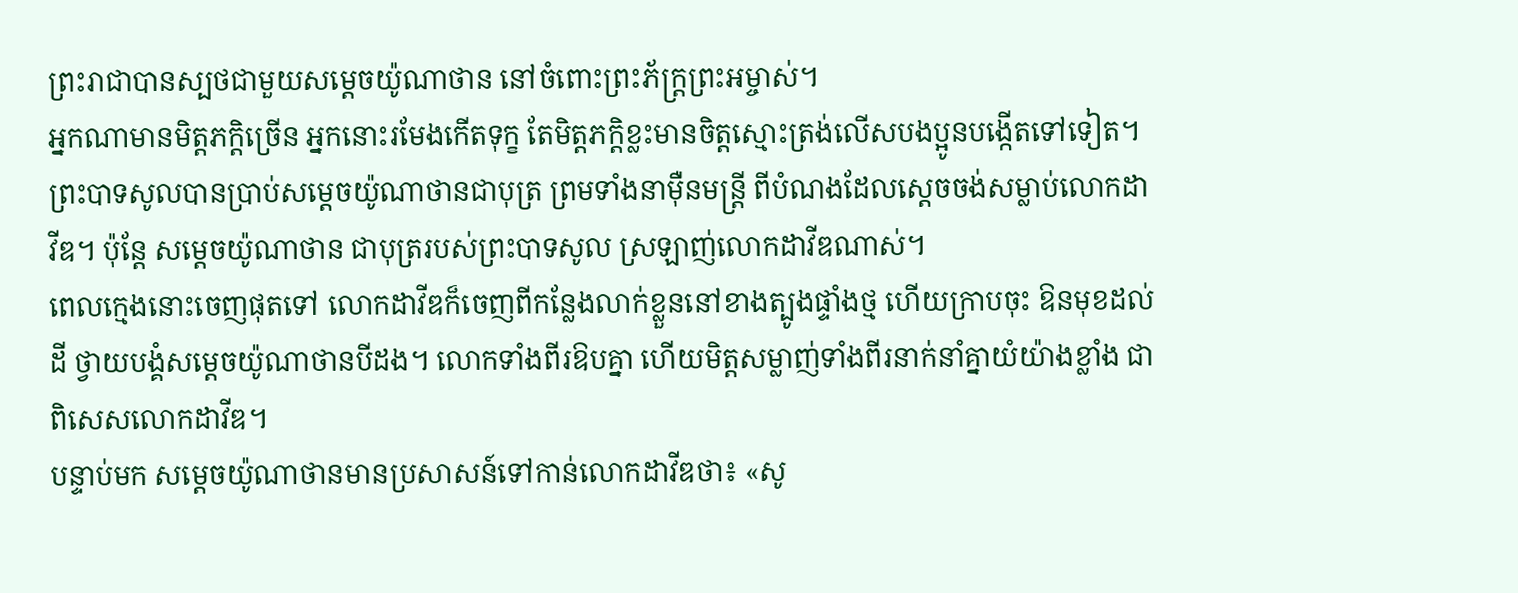ព្រះរាជាបានស្បថជាមួយសម្ដេចយ៉ូណាថាន នៅចំពោះព្រះភ័ក្ត្រព្រះអម្ចាស់។
អ្នកណាមានមិត្តភក្ដិច្រើន អ្នកនោះរមែងកើតទុក្ខ តែមិត្តភក្ដិខ្លះមានចិត្តស្មោះត្រង់លើសបងប្អូនបង្កើតទៅទៀត។
ព្រះបាទសូលបានប្រាប់សម្ដេចយ៉ូណាថានជាបុត្រ ព្រមទាំងនាម៉ឺនមន្ត្រី ពីបំណងដែលស្ដេចចង់សម្លាប់លោកដាវីឌ។ ប៉ុន្តែ សម្ដេចយ៉ូណាថាន ជាបុត្ររបស់ព្រះបាទសូល ស្រឡាញ់លោកដាវីឌណាស់។
ពេលក្មេងនោះចេញផុតទៅ លោកដាវីឌក៏ចេញពីកន្លែងលាក់ខ្លួននៅខាងត្បូងផ្ទាំងថ្ម ហើយក្រាបចុះ ឱនមុខដល់ដី ថ្វាយបង្គំសម្ដេចយ៉ូណាថានបីដង។ លោកទាំងពីរឱបគ្នា ហើយមិត្តសម្លាញ់ទាំងពីរនាក់នាំគ្នាយំយ៉ាងខ្លាំង ជាពិសេសលោកដាវីឌ។
បន្ទាប់មក សម្ដេចយ៉ូណាថានមានប្រសាសន៍ទៅកាន់លោកដាវីឌថា៖ «សូ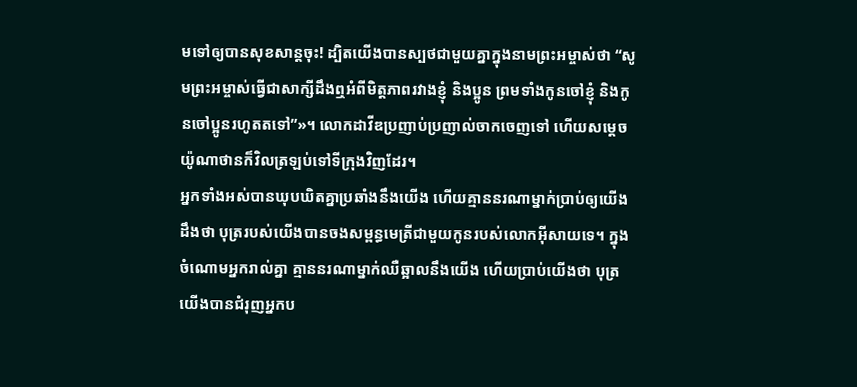មទៅឲ្យបានសុខសាន្តចុះ! ដ្បិតយើងបានស្បថជាមួយគ្នាក្នុងនាមព្រះអម្ចាស់ថា “សូមព្រះអម្ចាស់ធ្វើជាសាក្សីដឹងឮអំពីមិត្តភាពរវាងខ្ញុំ និងប្អូន ព្រមទាំងកូនចៅខ្ញុំ និងកូនចៅប្អូនរហូតតទៅ”»។ លោកដាវីឌប្រញាប់ប្រញាល់ចាកចេញទៅ ហើយសម្ដេចយ៉ូណាថានក៏វិលត្រឡប់ទៅទីក្រុងវិញដែរ។
អ្នកទាំងអស់បានឃុបឃិតគ្នាប្រឆាំងនឹងយើង ហើយគ្មាននរណាម្នាក់ប្រាប់ឲ្យយើងដឹងថា បុត្ររបស់យើងបានចងសម្ពន្ធមេត្រីជាមួយកូនរបស់លោកអ៊ីសាយទេ។ ក្នុងចំណោមអ្នករាល់គ្នា គ្មាននរណាម្នាក់ឈឺឆ្អាលនឹងយើង ហើយប្រាប់យើងថា បុត្រយើងបានជំរុញអ្នកប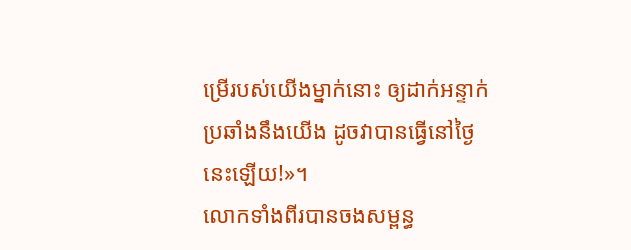ម្រើរបស់យើងម្នាក់នោះ ឲ្យដាក់អន្ទាក់ប្រឆាំងនឹងយើង ដូចវាបានធ្វើនៅថ្ងៃនេះឡើយ!»។
លោកទាំងពីរបានចងសម្ពន្ធ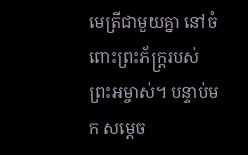មេត្រីជាមួយគ្នា នៅចំពោះព្រះភ័ក្ត្ររបស់ព្រះអម្ចាស់។ បន្ទាប់មក សម្ដេច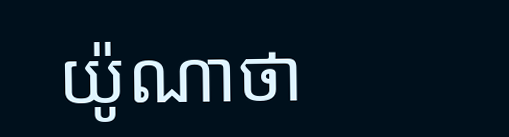យ៉ូណាថា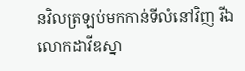នវិលត្រឡប់មកកាន់ទីលំនៅវិញ រីឯលោកដាវីឌស្នា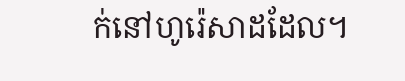ក់នៅហូរ៉េសាដដែល។